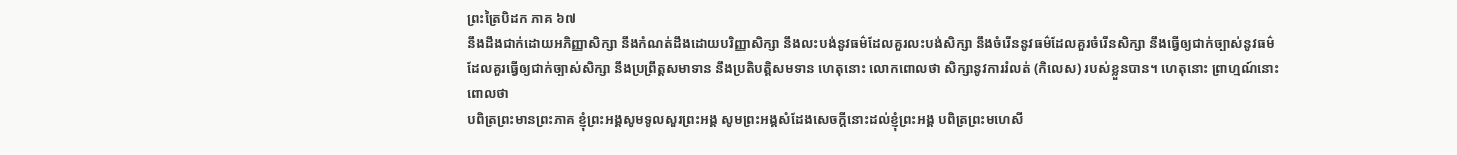ព្រះត្រៃបិដក ភាគ ៦៧
នឹងដឹងជាក់ដោយអភិញ្ញាសិក្សា នឹងកំណត់ដឹងដោយបរិញ្ញាសិក្សា នឹងលះបង់នូវធម៌ដែលគួរលះបង់សិក្សា នឹងចំរើននូវធម៌ដែលគួរចំរើនសិក្សា នឹងធ្វើឲ្យជាក់ច្បាស់នូវធម៌ដែលគួរធ្វើឲ្យជាក់ច្បាស់សិក្សា នឹងប្រព្រឹត្តសមាទាន នឹងប្រតិបត្តិសមទាន ហេតុនោះ លោកពោលថា សិក្សានូវការរំលត់ (កិលេស) របស់ខ្លួនបាន។ ហេតុនោះ ព្រាហ្មណ៍នោះពោលថា
បពិត្រព្រះមានព្រះភាគ ខ្ញុំព្រះអង្គសូមទូលសួរព្រះអង្គ សូមព្រះអង្គសំដែងសេចក្តីនោះដល់ខ្ញុំព្រះអង្គ បពិត្រព្រះមហេសី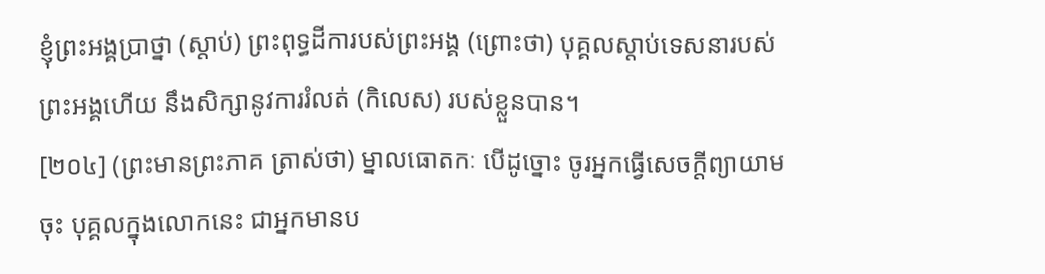ខ្ញុំព្រះអង្គប្រាថ្នា (ស្តាប់) ព្រះពុទ្ធដីការបស់ព្រះអង្គ (ព្រោះថា) បុគ្គលស្តាប់ទេសនារបស់ព្រះអង្គហើយ នឹងសិក្សានូវការរំលត់ (កិលេស) របស់ខ្លួនបាន។
[២០៤] (ព្រះមានព្រះភាគ ត្រាស់ថា) ម្នាលធោតកៈ បើដូច្នោះ ចូរអ្នកធ្វើសេចក្តីព្យាយាមចុះ បុគ្គលក្នុងលោកនេះ ជាអ្នកមានប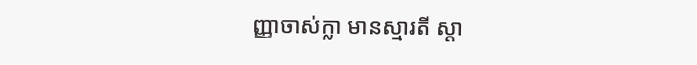ញ្ញាចាស់ក្លា មានស្មារតី ស្តា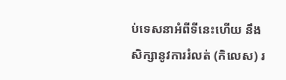ប់ទេសនាអំពីទីនេះហើយ នឹងសិក្សានូវការរំលត់ (កិលេស) រ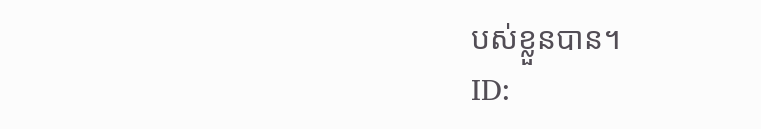បស់ខ្លួនបាន។
ID: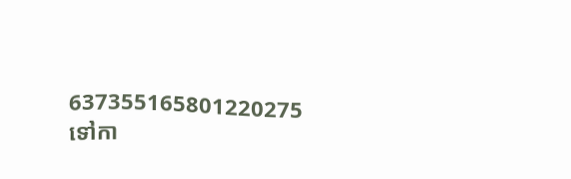637355165801220275
ទៅកា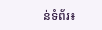ន់ទំព័រ៖